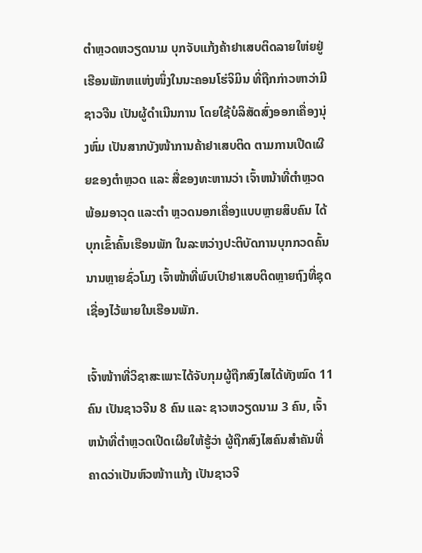ຕຳຫຼວດຫວຽດນາມ ບຸກຈັບແກ້ງຄ້າຢາເສບຕິດລາຍໃຫ່ຍຢູ່ເຮືອນພັກຫແຫ່ງໜຶ່ງໃນນະຄອນໂຮ່ຈິມິນ ທີ່ຖືກກ່າວຫາວ່າມີຊາວຈີນ ເປັນຜູ້ດຳເນີນການ ໂດຍໃຊ້ບໍລິສັດສົ່ງອອກເຄື່ອງນຸ່ງຫົ່ມ ເປັນສາກບັງໜ້າການຄ້າຢາເສບຕິດ ຕາມການເປີດເຜີຍຂອງຕຳຫຼວດ ແລະ ສື່ຂອງທະຫານວ່າ ເຈົ້າຫນ້າທີ່ຕຳຫຼວດພ້ອມອາວຸດ ແລະຕຳ ຫຼວດນອກເຄື່ອງແບບຫຼາຍສິບຄົນ ໄດ້ບຸກເຂົ້າຄົ້ນເຮືອນພັກ ໃນລະຫວ່າງປະຕິບັດການບຸກກວດຄົ້ນນານຫຼາຍຊົ່ວໂມງ ເຈົ້າໜ້າທີ່ພົບເປົາຢາເສບຕິດຫຼາຍຖົງທີ່ຊຸດເຊື່ອງໄວ້ພາຍໃນເຮືອນພັກ.

ເຈົ້າໜ້າາທີ່ວິຊາສະເພາະໄດ້ຈັບກຸມຜູ້ຖືກສົງໄສໄດ້ທັງໝົດ 11 ຄົນ ເປັນຊາວຈີນ 8 ຄົນ ແລະ ຊາວຫວຽດນາມ 3 ຄົນ, ເຈົ້າຫນ້າທີ່ຕຳຫຼວດເປີດເຜີຍໃຫ້ຮູ້ວ່າ ຜູ້ຖືກສົງໄສຄົນສຳຄັນທີ່ຄາດວ່າເປັນຫົວໜ້າາແກ້ງ ເປັນຊາວຈີ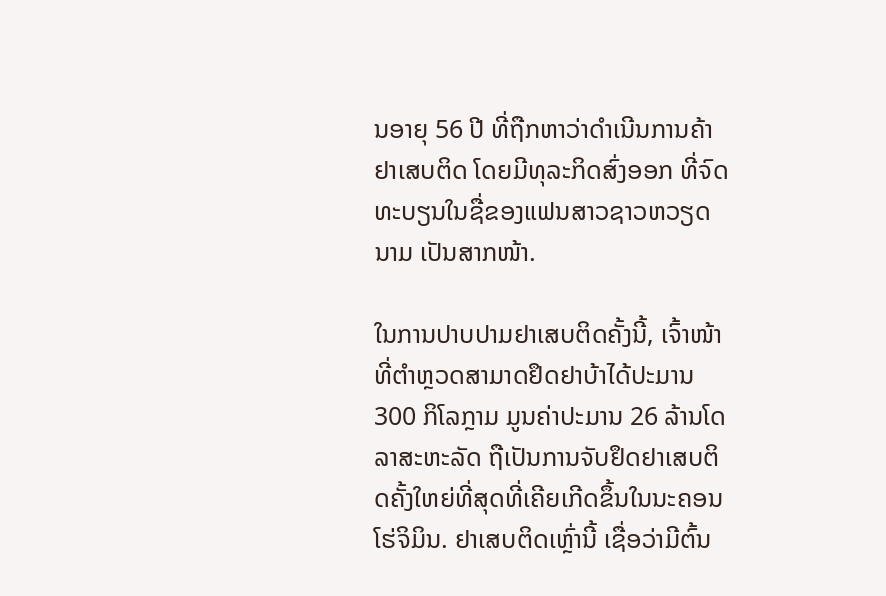ນອາຍຸ 56 ປີ ທີ່ຖືກຫາວ່າດຳເນີນການຄ້າຢາເສບຕິດ ໂດຍມີທຸລະກິດສົ່ງອອກ ທີ່ຈົດທະບຽນໃນຊື່ຂອງແຟນສາວຊາວຫວຽດນາມ ເປັນສາກໜ້າ.

ໃນການປາບປາມຢາເສບຕິດຄັ້ງນີ້, ເຈົ້າໜ້າທີ່ຕຳຫຼວດສາມາດຢຶດຢາບ້າໄດ້ປະມານ 300 ກິໂລກຼາມ ມູນຄ່າປະມານ 26 ລ້ານໂດລາສະຫະລັດ ຖືເປັນການຈັບຢຶດຢາເສບຕິດຄັ້ງໃຫຍ່ທີ່ສຸດທີ່ເຄີຍເກີດຂຶ້ນໃນນະຄອນໂຮ່ຈິມິນ. ຢາເສບຕິດເຫຼົ່ານີ້ ເຊື່ອວ່າມີຕົ້ນ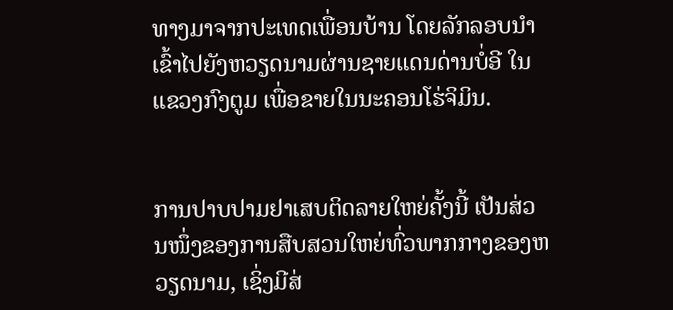ທາງມາຈາກປະເທດເພື່ອນບ້ານ ໂດຍລັກລອບນຳເຂົ້າໄປຍັງຫວຽດນາມຜ່ານຊາຍແດນດ່ານບໍ່ອີ ໃນແຂວງກົງຕູມ ເພື່ອຂາຍໃນນະຄອນໂຮ່ຈິມິນ.


ການປາບປາມຢາເສບຕິດລາຍໃຫຍ່ຄັ້ງນີ້ ເປັນສ່ວນໜຶ່ງຂອງການສືບສວນໃຫຍ່ທົ່ວພາກກາງຂອງຫວຽດນາມ, ເຊິ່ງມີສ່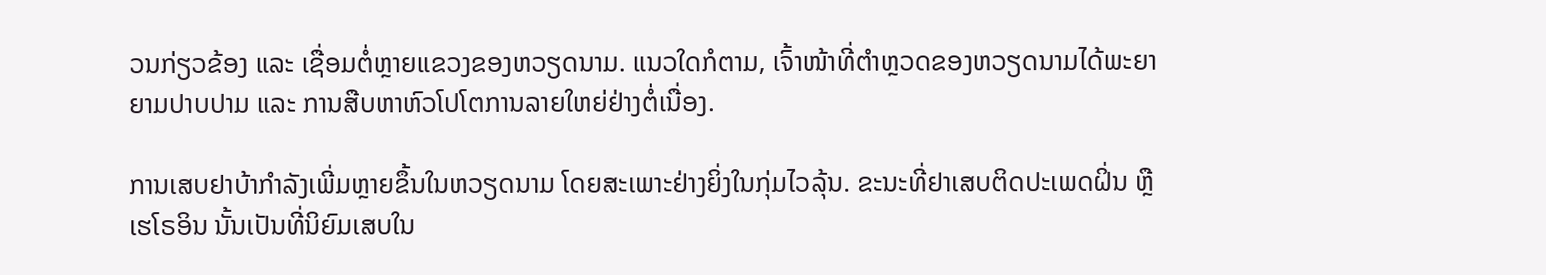ວນກ່ຽວຂ້ອງ ແລະ ເຊື່ອມຕໍ່ຫຼາຍແຂວງຂອງຫວຽດນາມ. ແນວໃດກໍຕາມ, ເຈົ້າໜ້າທີ່ຕຳຫຼວດຂອງຫວຽດນາມໄດ້ພະຍາຍາມປາບປາມ ແລະ ການສືບຫາຫົວໂປໂຕການລາຍໃຫຍ່ຢ່າງຕໍ່ເນື່ອງ.

ການເສບຢາບ້າກຳລັງເພີ່ມຫຼາຍຂຶ້ນໃນຫວຽດນາມ ໂດຍສະເພາະຢ່າງຍິ່ງໃນກຸ່ມໄວລຸ້ນ. ຂະນະທີ່ຢາເສບຕິດປະເພດຝິ່ນ ຫຼື ເຮໂຣອິນ ນັ້ນເປັນທີ່ນິຍົມເສບໃນ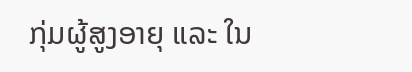ກຸ່ມຜູ້ສູງອາຍຸ ແລະ ໃນ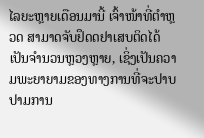ໄລຍະຫຼາຍເດືອນມານີ້ ເຈົ້າໜ້າທີ່ຕຳຫຼວດ ສາມາດຈັບຢຶດດຢາເສບຕິດໄດ້ເປັນຈຳນວນຫຼວງຫຼາຍ, ເຊິ່ງເປັນຄວາມພະຍາຍາມຂອງທາງການທີ່ຈະປາບປາມການ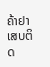ຄ້າຢາເສບຕິດ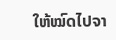ໃຫ້ໝົດໄປຈາ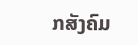ກສັງຄົມ